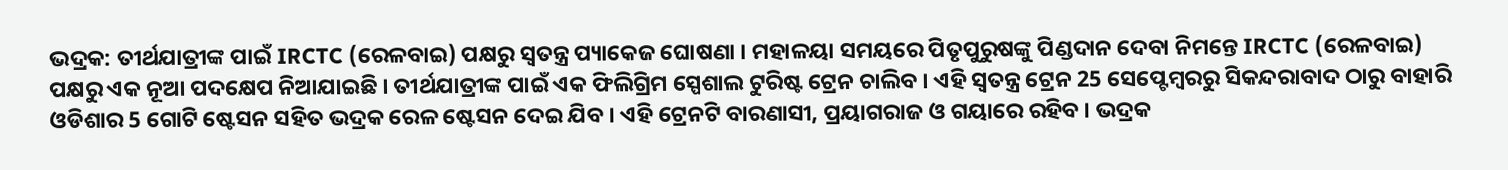ଭଦ୍ରକ: ତୀର୍ଥଯାତ୍ରୀଙ୍କ ପାଇଁ IRCTC (ରେଳବାଇ) ପକ୍ଷରୁ ସ୍ୱତନ୍ତ୍ର ପ୍ୟାକେଜ ଘୋଷଣା । ମହାଳୟା ସମୟରେ ପିତୃପୁରୁଷଙ୍କୁ ପିଣ୍ଡଦାନ ଦେବା ନିମନ୍ତେ IRCTC (ରେଳବାଇ) ପକ୍ଷରୁ ଏକ ନୂଆ ପଦକ୍ଷେପ ନିଆଯାଇଛି । ତୀର୍ଥଯାତ୍ରୀଙ୍କ ପାଇଁ ଏକ ଫିଲିଗ୍ରିମ ସ୍ପେଶାଲ ଟୁରିଷ୍ଟ ଟ୍ରେନ ଚାଲିବ । ଏହି ସ୍ୱତନ୍ତ୍ର ଟ୍ରେନ 25 ସେପ୍ଟେମ୍ବରରୁ ସିକନ୍ଦରାବାଦ ଠାରୁ ବାହାରି ଓଡିଶାର 5 ଗୋଟି ଷ୍ଟେସନ ସହିତ ଭଦ୍ରକ ରେଳ ଷ୍ଟେସନ ଦେଇ ଯିବ । ଏହି ଟ୍ରେନଟି ବାରଣାସୀ, ପ୍ରୟାଗରାଜ ଓ ଗୟାରେ ରହିବ । ଭଦ୍ରକ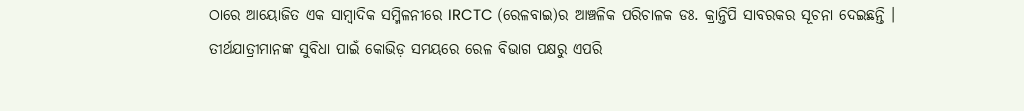ଠାରେ ଆୟୋଜିତ ଏକ ସାମ୍ବାଦିକ ସମ୍ମିଳନୀରେ IRCTC (ରେଳବାଇ)ର ଆଞ୍ଚଳିକ ପରିଚାଳକ ଡଃ. କ୍ରାନ୍ତିପି ସାବରକର ସୂଚନା ଦେଇଛନ୍ତି ।
ତୀର୍ଥଯାତ୍ରୀମାନଙ୍କ ସୁବିଧା ପାଇଁ କୋଭିଡ଼ ସମୟରେ ରେଳ ବିଭାଗ ପକ୍ଷରୁ ଏପରି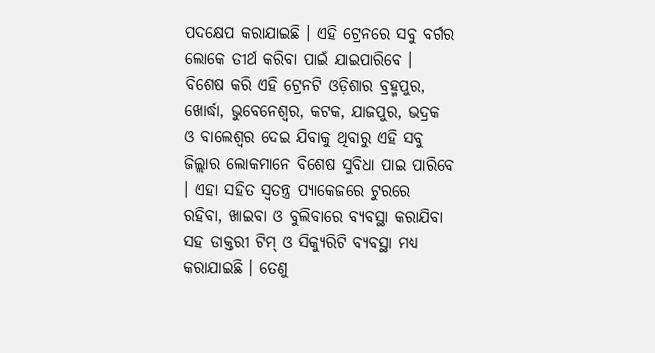ପଦକ୍ଷେପ କରାଯାଇଛି । ଏହି ଟ୍ରେନରେ ସବୁ ବର୍ଗର ଲୋକେ ତୀର୍ଥ କରିବା ପାଇଁ ଯାଇପାରିବେ । ବିଶେଷ କରି ଏହି ଟ୍ରେନଟି ଓଡ଼ିଶାର ବ୍ରହ୍ମପୁର, ଖୋର୍ଦ୍ଧା, ଭୁବେନେଶ୍ୱର, କଟକ, ଯାଜପୁର, ଭଦ୍ରକ ଓ ବାଲେଶ୍ୱର ଦେଇ ଯିବାକୁ ଥିବାରୁ ଏହି ସବୁ ଜିଲ୍ଲାର ଲୋକମାନେ ବିଶେଷ ସୁବିଧା ପାଇ ପାରିବେ । ଏହା ସହିତ ସ୍ୱତନ୍ତ୍ର ପ୍ୟାକେଜରେ ଟୁରରେ ରହିବା, ଖାଇବା ଓ ବୁଲିବାରେ ବ୍ୟବସ୍ଥା କରାଯିବା ସହ ଡାକ୍ତରୀ ଟିମ୍ ଓ ସିକ୍ୟୁରିଟି ବ୍ୟବସ୍ଥା ମଧ୍ୟ କରାଯାଇଛି । ତେଣୁ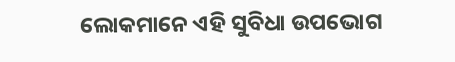ଲୋକମାନେ ଏହି ସୁବିଧା ଉପଭୋଗ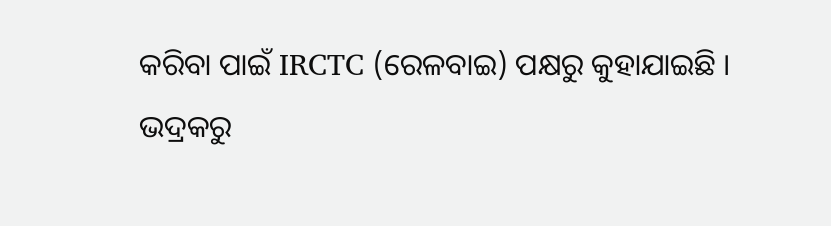କରିବା ପାଇଁ IRCTC (ରେଳବାଇ) ପକ୍ଷରୁ କୁହାଯାଇଛି ।
ଭଦ୍ରକରୁ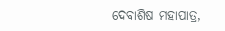ଦେବାଶିଷ ମହାପାତ୍ର,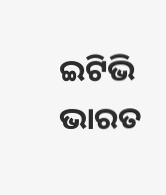ଇଟିଭି ଭାରତ